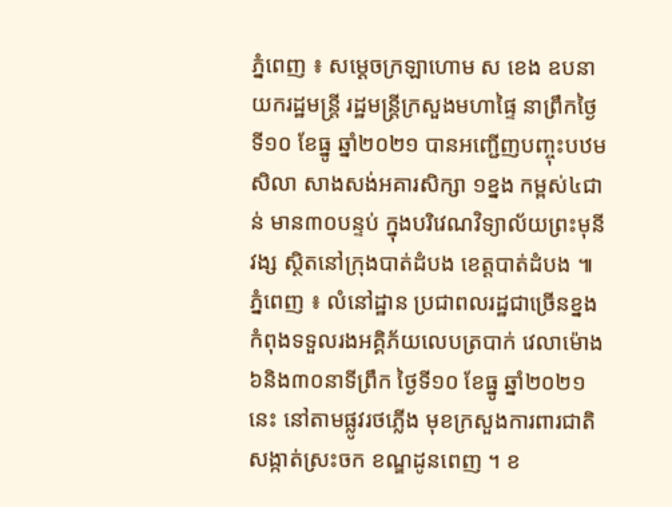ភ្នំពេញ ៖ សម្ដេចក្រឡាហោម ស ខេង ឧបនាយករដ្ឋមន្ត្រី រដ្ឋមន្ត្រីក្រសួងមហាផ្ទៃ នាព្រឹកថ្ងៃទី១០ ខែធ្នូ ឆ្នាំ២០២១ បានអញ្ជើញបញ្ចុះបឋមសិលា សាងសង់អគារសិក្សា ១ខ្នង កម្ពស់៤ជាន់ មាន៣០បន្ទប់ ក្នុងបរិវេណវិទ្យាល័យព្រះមុនីវង្ស ស្ថិតនៅក្រុងបាត់ដំបង ខេត្តបាត់ដំបង ៕
ភ្នំពេញ ៖ លំនៅដ្ឋាន ប្រជាពលរដ្ឋជាច្រើនខ្នង កំពុងទទួលរងអគ្គិភ័យលេបត្របាក់ វេលាម៉ោង៦និង៣០នាទីព្រឹក ថ្ងៃទី១០ ខែធ្នូ ឆ្នាំ២០២១នេះ នៅតាមផ្លូវរថភ្លើង មុខក្រសួងការពារជាតិ សង្កាត់ស្រះចក ខណ្ឌដូនពេញ ។ ខ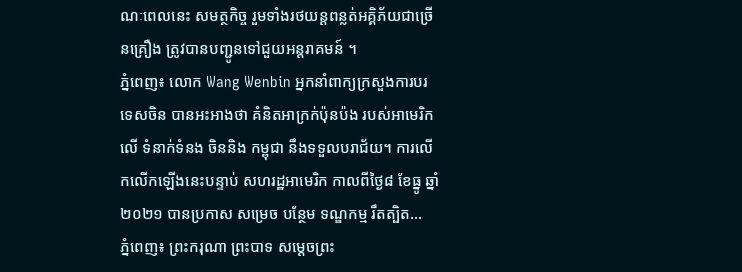ណៈពេលនេះ សមត្ថកិច្ច រួមទាំងរថយន្តពន្លត់អគ្គិភ័យជាច្រើនគ្រឿង ត្រូវបានបញ្ជូនទៅជួយអន្តរាគមន៍ ។
ភ្នំពេញ៖ លោក Wang Wenbin អ្នកនាំពាក្យក្រសួងការបរទេសចិន បានអះអាងថា គំនិតអាក្រក់ប៉ុនប៉ង របស់អាមេរិកលើ ទំនាក់ទំនង ចិននិង កម្ពុជា នឹងទទួលបរាជ័យ។ ការលើកលើកឡើងនេះបន្ទាប់ សហរដ្ឋអាមេរិក កាលពីថ្ងៃ៨ ខែធ្នូ ឆ្នាំ២០២១ បានប្រកាស សម្រេច បន្ថែម ទណ្ឌកម្ម រឹតត្បិត...
ភ្នំពេញ៖ ព្រះករុណា ព្រះបាទ សម្ដេចព្រះ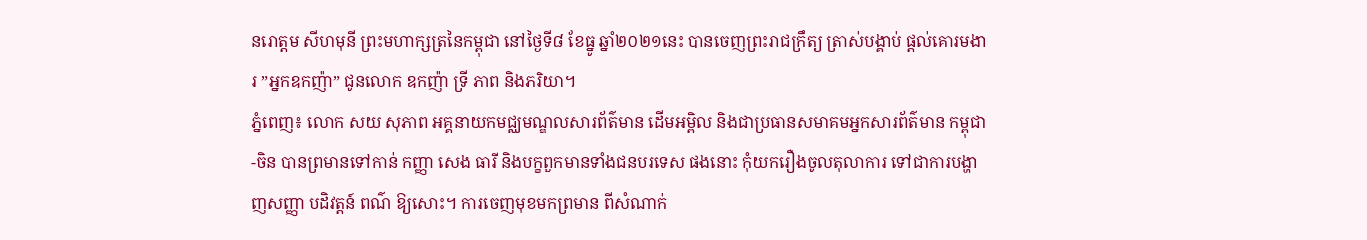នរោត្ដម សីហមុនី ព្រះមហាក្សត្រនៃកម្ពុជា នៅថ្ងៃទី៨ ខែធ្នូ ឆ្នាំ២០២១នេះ បានចេញព្រះរាជក្រឹត្យ ត្រាស់បង្គាប់ ផ្ដល់គោរមងារ ”អ្នកឧកញ៉ា” ជូនលោក ឧកញ៉ា ទ្រី ភាព និងភរិយា។
ភ្នំពេញ៖ លោក សយ សុភាព អគ្គនាយកមជ្ឈមណ្ឌលសារព័ត៌មាន ដើមអម្ពិល និងជាប្រធានសមាគមអ្នកសារព័ត៌មាន កម្ពុជា-ចិន បានព្រមានទៅកាន់ កញ្ញា សេង ធារី និងបក្ខពួកមានទាំងជនបរទេស ផងនោះ កុំយករឿងចូលតុលាការ ទៅជាការបង្ហាញសញ្ញា បដិវត្តន៍ ពណ៌ ឱ្យសោះ។ ការចេញមុខមកព្រមាន ពីសំណាក់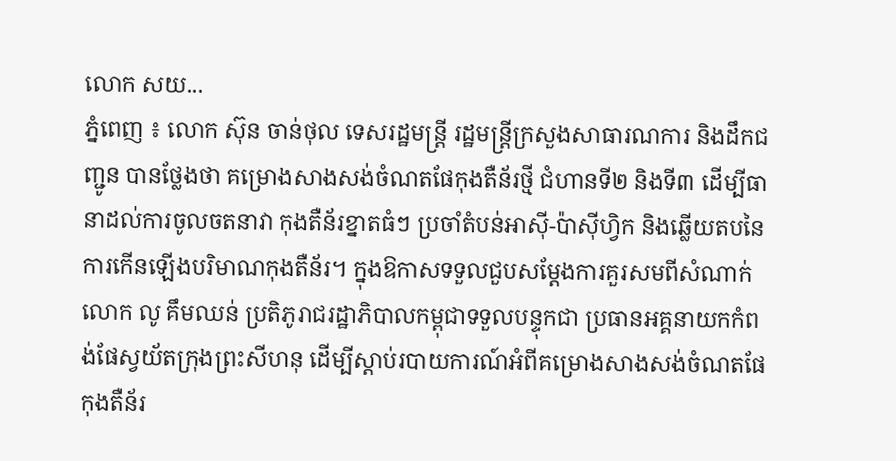លោក សយ...
ភ្នំពេញ ៖ លោក ស៊ុន ចាន់ថុល ទេសរដ្ឋមន្ត្រី រដ្ឋមន្ត្រីក្រសួងសាធារណការ និងដឹកជញ្ជូន បានថ្លែងថា គម្រោងសាងសង់ចំណតផែកុងតឺន័រថ្មី ជំហានទី២ និងទី៣ ដើម្បីធានាដល់ការចូលចតនាវា កុងតឺន័រខ្នាតធំៗ ប្រចាំតំបន់អាស៊ី-ប៉ាស៊ីហ្វិក និងឆ្លើយតបនៃការកើនឡើងបរិមាណកុងតឺន័រ។ ក្នុងឱកាសទទួលជួបសម្តែងការគួរសមពីសំណាក់លោក លូ គឹមឈន់ ប្រតិភូរាជរដ្ឋាភិបាលកម្ពុជាទទួលបន្ទុកជា ប្រធានអគ្គនាយកកំពង់ផែស្វយ័តក្រុងព្រះសីហនុ ដើម្បីស្តាប់របាយការណ៍អំពីគម្រោងសាងសង់ចំណតផែកុងតឺន័រ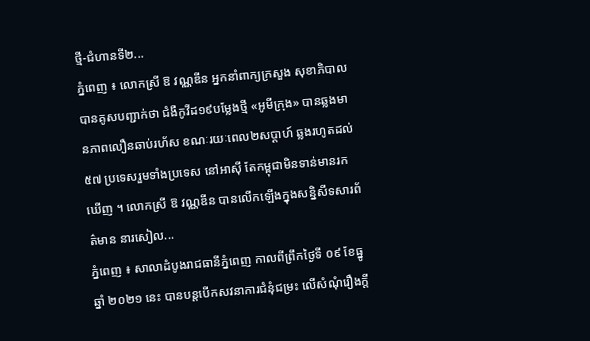ថ្មី-ជំហានទី២...
ភ្នំពេញ ៖ លោកស្រី ឱ វណ្ណឌីន អ្នកនាំពាក្យក្រសួង សុខាភិបាល បានគូសបញ្ជាក់ថា ជំងឺកូវីដ១៩បម្លែងថ្មី «អូមីក្រុង» បានឆ្លងមានភាពលឿនឆាប់រហ័ស ខណៈរយៈពេល២សប្តាហ៍ ឆ្លងរហូតដល់៥៧ ប្រទេសរួមទាំងប្រទេស នៅអាស៊ី តែកម្ពុជាមិនទាន់មានរកឃើញ ។ លោកស្រី ឱ វណ្ណឌីន បានលើកឡើងក្នុងសន្និសីទសារព័ត៌មាន នារសៀល...
ភ្នំពេញ ៖ សាលាដំបូងរាជធានីភ្នំពេញ កាលពីព្រឹកថ្ងៃទី ០៩ ខែធ្នូ ឆ្នាំ ២០២១ នេះ បានបន្តបើកសវនាការជំនុំជម្រះ លើសំណុំរឿងក្តី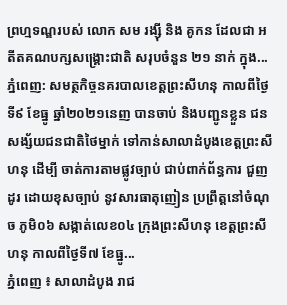ព្រហ្មទណ្ឌរបស់ លោក សម រង្ស៊ី និង គូកន ដែលជា អតីតគណបក្សសង្គ្រោះជាតិ សរុបចំនួន ២១ នាក់ ក្នុង...
ភ្នំពេញ: សមត្ថកិច្ចនគរបាលខេត្តព្រះសីហនុ កាលពីថ្ងៃទី៩ ខែធ្នូ ឆ្នាំ២០២១នេញ បានចាប់ និងបញ្ជូនខ្លួន ជនសង្ស័យជនជាតិថៃម្នាក់ ទៅកាន់សាលាដំបូងខេត្តព្រះសីហនុ ដើម្បី ចាត់ការតាមផ្លូវច្បាប់ ជាប់ពាក់ព័ន្ធការ ជួញដូរ ដោយខុសច្បាប់ នូវសារធាតុញៀន ប្រព្រឹត្តនៅចំណុច ភូមិ០៦ សង្កាត់លេខ០៤ ក្រុងព្រះសីហនុ ខេត្ដព្រះសីហនុ កាលពីថ្ងៃទី៧ ខែធ្នូ...
ភ្នំពេញ ៖ សាលាដំបូង រាជ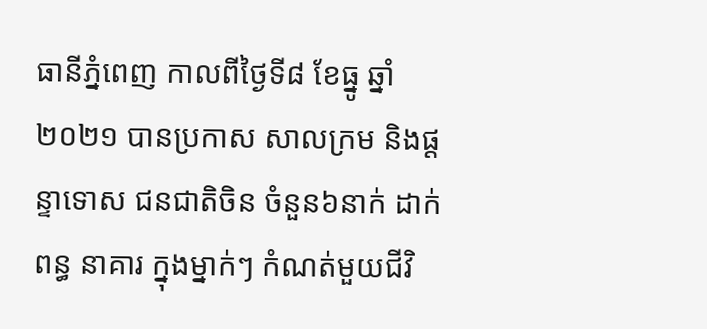ធានីភ្នំពេញ កាលពីថ្ងៃទី៨ ខែធ្នូ ឆ្នាំ ២០២១ បានប្រកាស សាលក្រម និងផ្ដន្ទាទោស ជនជាតិចិន ចំនួន៦នាក់ ដាក់ពន្ធ នាគារ ក្នុងម្នាក់ៗ កំណត់មួយជីវិ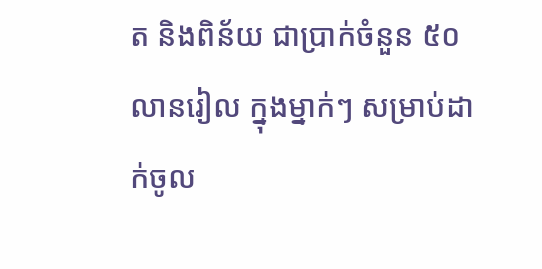ត និងពិន័យ ជាប្រាក់ចំនួន ៥០លានរៀល ក្នុងម្នាក់ៗ សម្រាប់ដាក់ចូល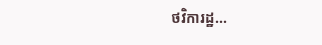ថវិការដ្ឋ...